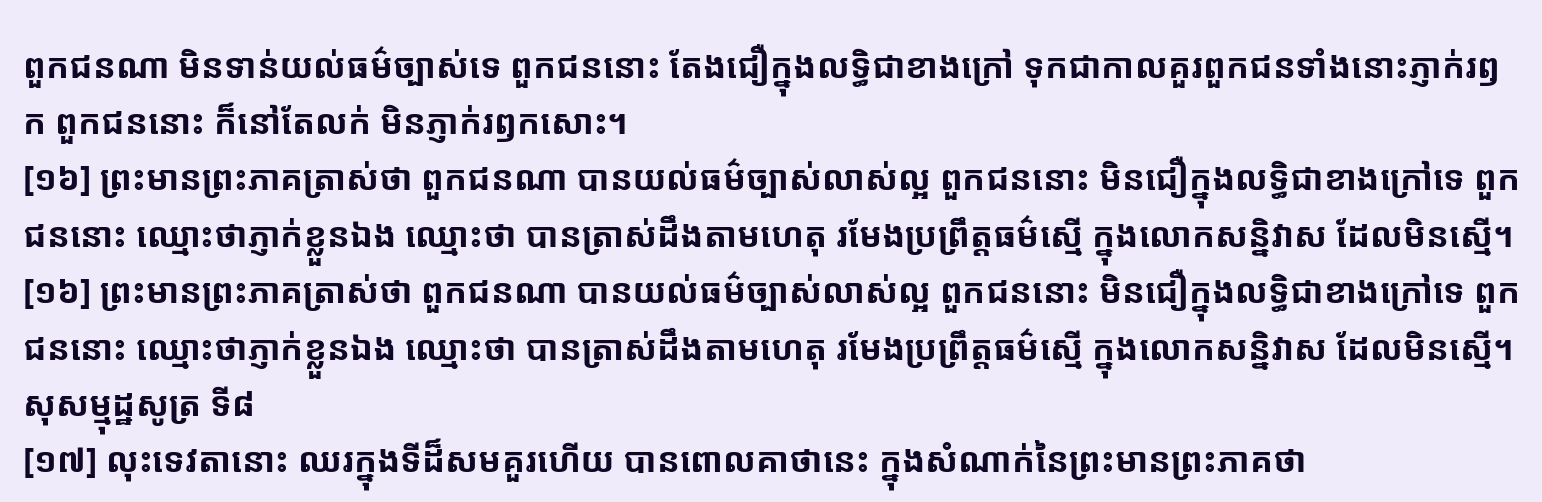ពួកជនណា មិនទាន់យល់ធម៌ច្បាស់ទេ ពួកជននោះ តែងជឿក្នុងលទ្ធិជាខាងក្រៅ ទុកជាកាលគួរពួកជនទាំងនោះភ្ញាក់រឭក ពួកជននោះ ក៏នៅតែលក់ មិនភ្ញាក់រឭកសោះ។
[១៦] ព្រះមានព្រះភាគត្រាស់ថា ពួកជនណា បានយល់ធម៌ច្បាស់លាស់ល្អ ពួកជននោះ មិនជឿក្នុងលទ្ធិជាខាងក្រៅទេ ពួកជននោះ ឈ្មោះថាភ្ញាក់ខ្លួនឯង ឈ្មោះថា បានត្រាស់ដឹងតាមហេតុ រមែងប្រព្រឹត្តធម៌ស្មើ ក្នុងលោកសន្និវាស ដែលមិនស្មើ។
[១៦] ព្រះមានព្រះភាគត្រាស់ថា ពួកជនណា បានយល់ធម៌ច្បាស់លាស់ល្អ ពួកជននោះ មិនជឿក្នុងលទ្ធិជាខាងក្រៅទេ ពួកជននោះ ឈ្មោះថាភ្ញាក់ខ្លួនឯង ឈ្មោះថា បានត្រាស់ដឹងតាមហេតុ រមែងប្រព្រឹត្តធម៌ស្មើ ក្នុងលោកសន្និវាស ដែលមិនស្មើ។
សុសម្មុដ្ឋសូត្រ ទី៨
[១៧] លុះទេវតានោះ ឈរក្នុងទីដ៏សមគួរហើយ បានពោលគាថានេះ ក្នុងសំណាក់នៃព្រះមានព្រះភាគថា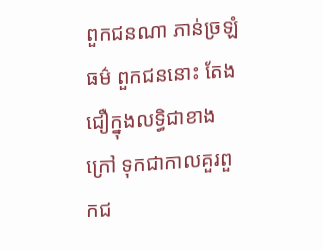ពួកជនណា ភាន់ច្រឡំធម៌ ពួកជននោះ តែងជឿក្នុងលទ្ធិជាខាងក្រៅ ទុកជាកាលគួរពួកជ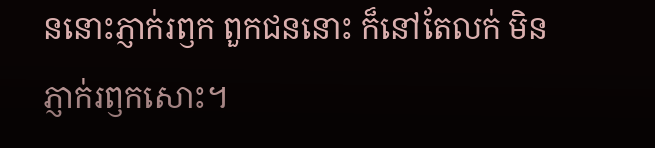ននោះភ្ញាក់រឭក ពួកជននោះ ក៏នៅតែលក់ មិនភ្ញាក់រឭកសោះ។